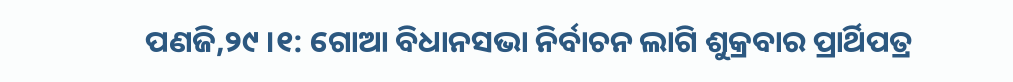ପଣଜି,୨୯ ।୧: ଗୋଆ ବିଧାନସଭା ନିର୍ବାଚନ ଲାଗି ଶୁକ୍ରବାର ପ୍ରାର୍ଥିପତ୍ର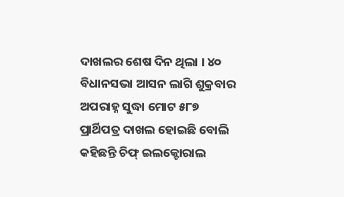ଦାଖଲର ଶେଷ ଦିନ ଥିଲା । ୪୦ ବିଧାନସଭା ଆସନ ଲାଗି ଶୁକ୍ରବାର ଅପରାହ୍ନ ସୁଦ୍ଧା ମୋଟ ୫୮୭ ପ୍ରାର୍ଥିପତ୍ର ଦାଖଲ ହୋଇଛି ବୋଲି କହିଛନ୍ତି ଚିଫ୍ ଇଲକ୍ଟୋରାଲ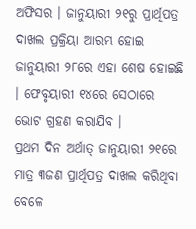ଅଫିସର । ଜାନୁୟାରୀ ୨୧ରୁ ପ୍ରାର୍ଥିପତ୍ର ଦାଖଲ ପ୍ରକ୍ରିୟା ଆରମ୍ଭ ହୋଇ ଜାନୁୟାରୀ ୨୮ରେ ଏହା ଶେଷ ହୋଇଛି । ଫେବୃୟାରୀ ୧୪ରେ ସେଠାରେ ଭୋଟ ଗ୍ରହଣ କରାଯିବ ।
ପ୍ରଥମ ଦିନ ଅର୍ଥାତ୍ ଜାନୁୟାରୀ ୨୧ରେ ମାତ୍ର ୩ଜଣ ପ୍ରାର୍ଥିପତ୍ର ଦାଖଲ କରିଥିବା ବେଳେ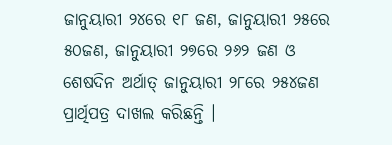ଜାନୁୟାରୀ ୨୪ରେ ୧୮ ଜଣ, ଜାନୁୟାରୀ ୨୫ରେ ୫୦ଜଣ, ଜାନୁୟାରୀ ୨୭ରେ ୨୬୨ ଜଣ ଓ ଶେଷଦିନ ଅର୍ଥାତ୍ ଜାନୁୟାରୀ ୨୮ରେ ୨୫୪ଜଣ ପ୍ରାର୍ଥିପତ୍ର ଦାଖଲ କରିଛନ୍ତି ।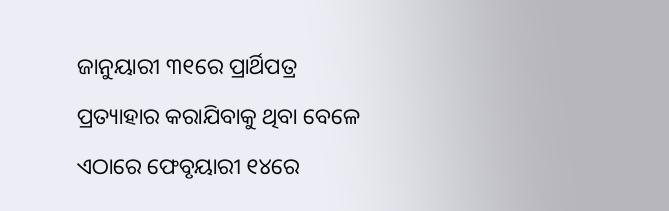ଜାନୁୟାରୀ ୩୧ରେ ପ୍ରାର୍ଥିପତ୍ର ପ୍ରତ୍ୟାହାର କରାଯିବାକୁ ଥିବା ବେଳେ ଏଠାରେ ଫେବୃୟାରୀ ୧୪ରେ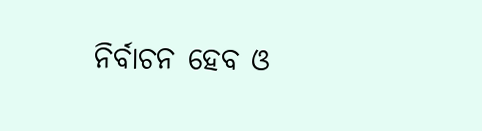ନିର୍ବାଚନ ହେବ ଓ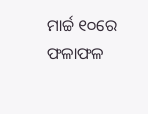ମାର୍ଚ୍ଚ ୧୦ରେ ଫଳାଫଳ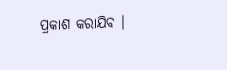ପ୍ରକାଶ କରାଯିବ ।